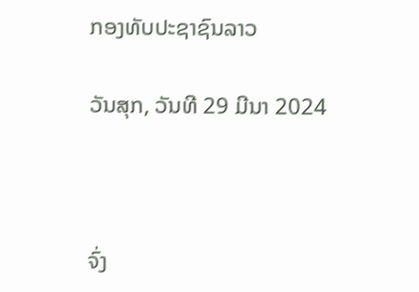ກອງທັບປະຊາຊົນລາວ

ວັນສຸກ, ວັນທີ 29 ມີນາ 2024



ຈົ່ງ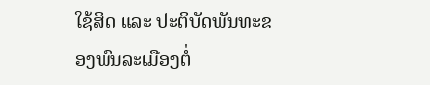ໃຊ້ສິດ ແລະ ປະຕິບັດພັນທະຂອງພົນລະເມືອງຕໍ່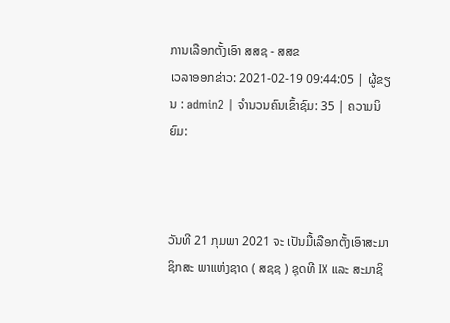ການເລືອກຕັ້ງເອົາ ສສຊ - ສສຂ
ເວລາອອກຂ່າວ: 2021-02-19 09:44:05 | ຜູ້ຂຽນ : admin2 | ຈຳນວນຄົນເຂົ້າຊົມ: 35 | ຄວາມນິຍົມ:



ວັນທີ 21 ກຸມພາ 2021 ຈະ ເປັນມື້ເລືອກຕັ້ງເອົາສະມາຊິກສະ ພາແຫ່ງຊາດ ( ສຊຊ ) ຊຸດທີ IX ແລະ ສະມາຊິ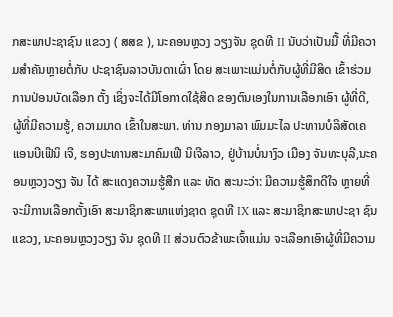ກສະພາປະຊາຊົນ ແຂວງ ( ສສຂ ), ນະຄອນຫຼວງ ວຽງຈັນ ຊຸດທີ II ນັບວ່າເປັນມື້ ທີ່ມີຄວາມສຳຄັນຫຼາຍຕໍ່ກັບ ປະຊາຊົນລາວບັນດາເຜົ່າ ໂດຍ ສະເພາະແມ່ນຕໍ່ກັບຜູ້ທີ່ມີສິດ ເຂົ້າຮ່ວມການປ່ອນບັດເລືອກ ຕັ້ງ ເຊິ່ງຈະໄດ້ມີໂອກາດໃຊ້ສິດ ຂອງຕົນເອງໃນການເລືອກເອົາ ຜູ້ທີ່ດີ, ຜູ້ທີ່ມີຄວາມຮູ້, ຄວາມມາດ ເຂົ້າໃນສະພາ. ທ່ານ ກອງມາລາ ພົມມະໄລ ປະທານບໍລິສັດເຄແອນບີເຟີນິ ເຈີ, ຮອງປະທານສະມາຄົມເຟີ ນິເຈີລາວ, ຢູ່ບ້ານບໍ່ນາງົວ ເມືອງ ຈັນທະບຸລີ,ນະຄອນຫຼວງວຽງ ຈັນ ໄດ້ ສະແດງຄວາມຮູ້ສືກ ແລະ ທັດ ສະນະວ່າ: ມີຄວາມຮູ້ສຶກດີໃຈ ຫຼາຍທີ່ຈະມີການເລືອກຕັ້ງເອົາ ສະມາຊິກສະພາແຫ່ງຊາດ ຊຸດທີ IX ແລະ ສະມາຊິກສະພາປະຊາ ຊົນແຂວງ, ນະຄອນຫຼວງວຽງ ຈັນ ຊຸດທີ II ສ່ວນຕົວຂ້າພະເຈົ້າແມ່ນ ຈະເລືອກເອົາຜູ້ທີ່ມີຄວາມ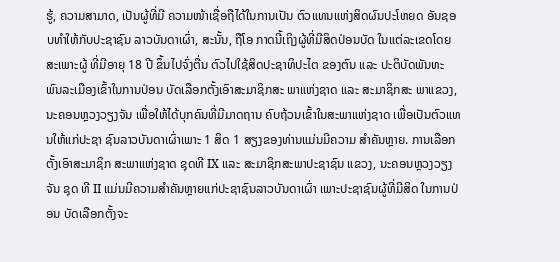ຮູ້, ຄວາມສາມາດ, ເປັນຜູ້ທີ່ມີ ຄວາມໜ້າເຊື່ອຖືໄດ້ໃນການເປັນ ຕົວແທນແຫ່ງສິດຜົນປະໂຫຍດ ອັນຊອບທຳໃຫ້ກັບປະຊາຊົນ ລາວບັນດາເຜົ່າ, ສະນັ້ນ, ຖືໂອ ກາດນີ້ເຖິງຜູ້ທີ່ມີສິດປ່ອນບັດ ໃນແຕ່ລະເຂດໂດຍສະເພາະຜູ້ ທີ່ມີອາຍຸ 18 ປີ ຂຶ້ນໄປຈົ່ງຕື່ນ ຕົວໄປໃຊ້ສິດປະຊາທິປະໄຕ ຂອງຕົນ ແລະ ປະຕິບັດພັນທະ ພົນລະເມືອງເຂົ້າໃນການປ່ອນ ບັດເລືອກຕັ້ງເອົາສະມາຊິກສະ ພາແຫ່ງຊາດ ແລະ ສະມາຊິກສະ ພາແຂວງ, ນະຄອນຫຼວງວຽງຈັນ ເພື່ອໃຫ້ໄດ້ບຸກຄົນທີ່ມີມາດຖານ ຄົບຖ້ວນເຂົ້າໃນສະພາແຫ່ງຊາດ ເພື່ອເປັນຕົວແທນໃຫ້ແກ່ປະຊາ ຊົນລາວບັນດາເຜົ່າເພາະ 1 ສິດ 1 ສຽງຂອງທ່ານແມ່ນມີຄວາມ ສຳຄັນຫຼາຍ. ການເລືອກ ຕັ້ງເອົາສະມາຊິກ ສະພາແຫ່ງຊາດ ຊຸດທີ IX ແລະ ສະມາຊິກສະພາປະຊາຊົນ ແຂວງ, ນະຄອນຫຼວງວຽງຈັນ ຊຸດ ທີ II ແມ່ນມີຄວາມສໍາຄັນຫຼາຍແກ່ປະຊາຊົນລາວບັນດາເຜົ່າ ເພາະປະຊາຊົນຜູ້ທີ່ມີສິດ ໃນການປ່ອນ ບັດເລືອກຕັ້ງຈະ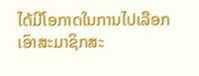ໄດ້ມີໂອກາດໃນການໄປເລືອກ ເອົາສະມາຊິກສະ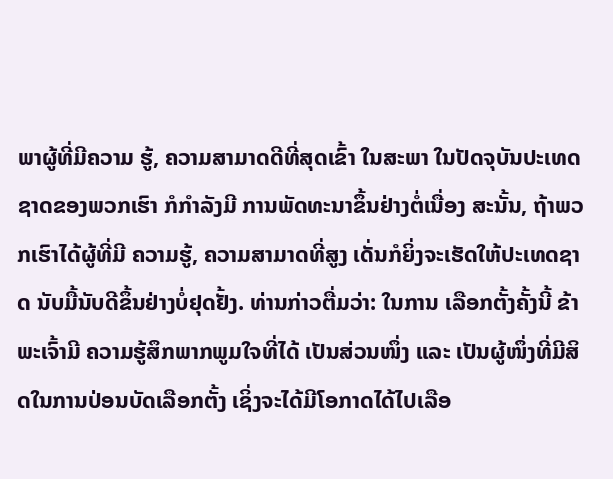ພາຜູ້ທີ່ມີຄວາມ ຮູ້, ຄວາມສາມາດດີທີ່ສຸດເຂົ້າ ໃນສະພາ ໃນປັດຈຸບັນປະເທດ ຊາດຂອງພວກເຮົາ ກໍກຳລັງມີ ການພັດທະນາຂຶ້ນຢ່າງຕໍ່ເນື່ອງ ສະນັ້ນ, ຖ້າພວກເຮົາໄດ້ຜູ້ທີ່ມີ ຄວາມຮູ້, ຄວາມສາມາດທີ່ສູງ ເດັ່ນກໍຍິ່ງຈະເຮັດໃຫ້ປະເທດຊາດ ນັບມື້ນັບດີຂຶ້ນຢ່າງບໍ່ຢຸດຢັ້ງ. ທ່ານກ່າວຕື່ມວ່າ: ໃນການ ເລືອກຕັ້ງຄັ້ງນີ້ ຂ້າພະເຈົ້າມີ ຄວາມຮູ້ສຶກພາກພູມໃຈທີ່ໄດ້ ເປັນສ່ວນໜຶ່ງ ແລະ ເປັນຜູ້ໜຶ່ງທີ່ມີສິດໃນການປ່ອນບັດເລືອກຕັ້ງ ເຊິ່ງຈະໄດ້ມີໂອກາດໄດ້ໄປເລືອ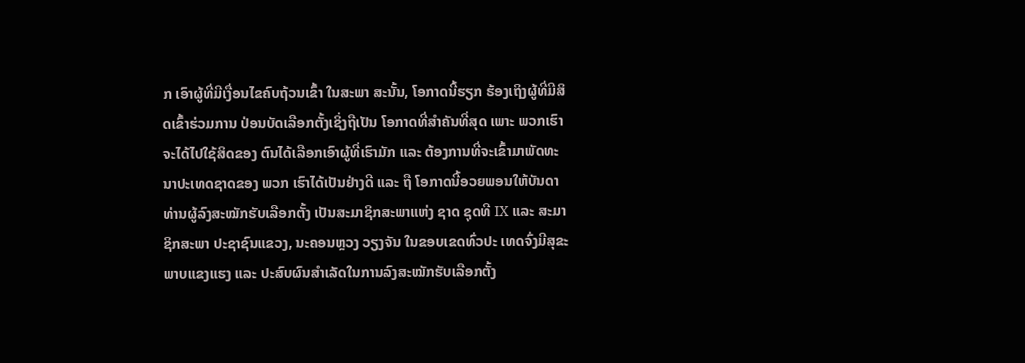ກ ເອົາຜູ້ທີ່ມີເງື່ອນໄຂຄົບຖ້ວນເຂົ້າ ໃນສະພາ ສະນັ້ນ, ໂອກາດນີ້ຮຽກ ຮ້ອງເຖິງຜູ້ທີ່ມີສິດເຂົ້າຮ່ວມການ ປ່ອນບັດເລືອກຕັ້ງເຊິ່ງຖືເປັນ ໂອກາດທີ່ສຳຄັນທີ່ສຸດ ເພາະ ພວກເຮົາຈະໄດ້ໄປໃຊ້ສິດຂອງ ຕົນໄດ້ເລືອກເອົາຜູ້ທີ່ເຮົາມັກ ແລະ ຕ້ອງການທີ່ຈະເຂົ້າມາພັດທະນາປະເທດຊາດຂອງ ພວກ ເຮົາໄດ້ເປັນຢ່າງດີ ແລະ ຖື ໂອກາດນີ້ອວຍພອນໃຫ້ບັນດາ ທ່ານຜູ້ລົງສະໝັກຮັບເລືອກຕັ້ງ ເປັນສະມາຊິກສະພາແຫ່ງ ຊາດ ຊຸດທີ IX ແລະ ສະມາຊິກສະພາ ປະຊາຊົນແຂວງ, ນະຄອນຫຼວງ ວຽງຈັນ ໃນຂອບເຂດທົ່ວປະ ເທດຈົ່ງມີສຸຂະພາບແຂງແຮງ ແລະ ປະສົບຜົນສຳເລັດໃນການລົງສະໝັກຮັບເລືອກຕັ້ງ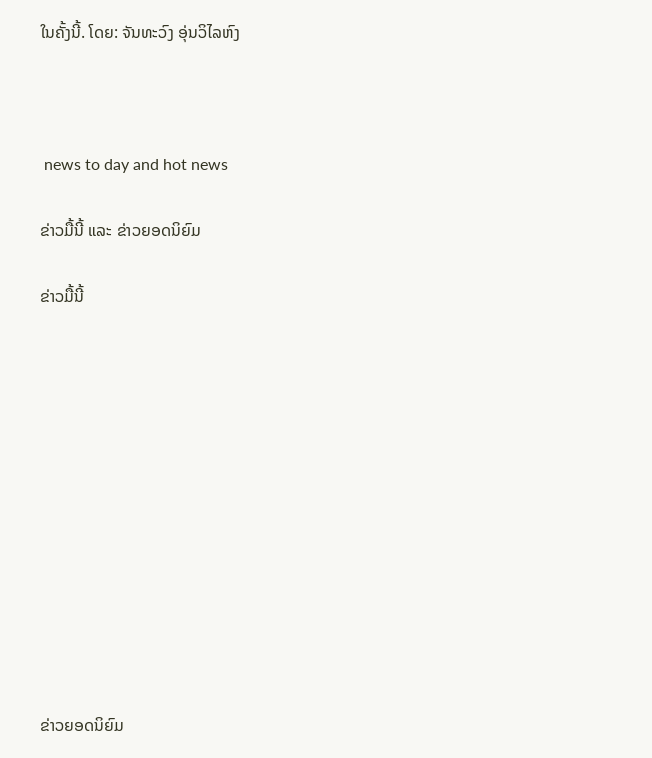ໃນຄັ້ງນີ້. ໂດຍ: ຈັນທະວົງ ອຸ່ນວິໄລຫົງ



 news to day and hot news

ຂ່າວມື້ນີ້ ແລະ ຂ່າວຍອດນິຍົມ

ຂ່າວມື້ນີ້












ຂ່າວຍອດນິຍົມ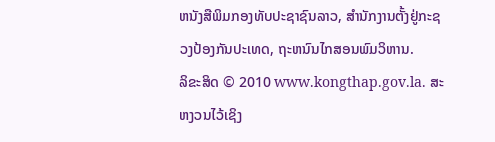ຫນັງສືພິມກອງທັບປະຊາຊົນລາວ, ສຳນັກງານຕັ້ງຢູ່ກະຊວງປ້ອງກັນປະເທດ, ຖະຫນົນໄກສອນພົມວິຫານ.
ລິຂະສິດ © 2010 www.kongthap.gov.la. ສະຫງວນໄວ້ເຊິງ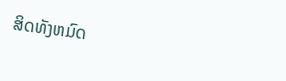ສິດທັງຫມົດ